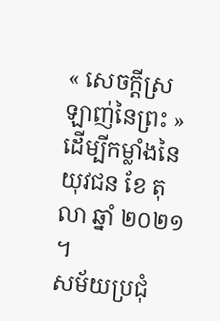« សេចក្ដីស្រឡាញ់នៃព្រះ » ដើម្បីកម្លាំងនៃយុវជន ខែ តុលា ឆ្នាំ ២០២១ ។
សម័យប្រជុំ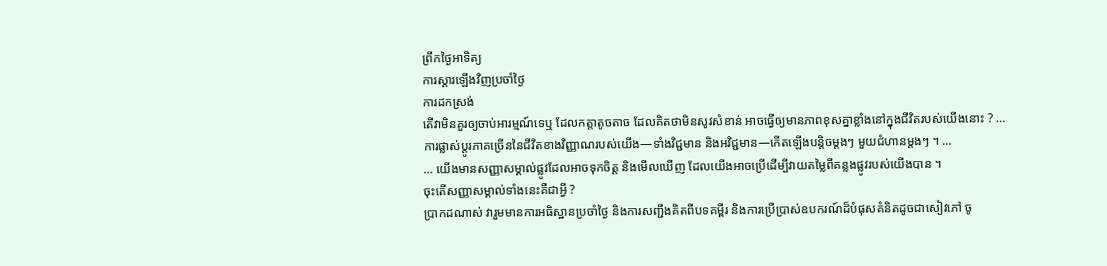ព្រឹកថ្ងៃអាទិត្យ
ការស្តារឡើងវិញប្រចាំថ្ងៃ
ការដកស្រង់
តើវាមិនគួរឲ្យចាប់អារម្មណ៍ទេឬ ដែលកត្តាតូចតាច ដែលគិតថាមិនសូវសំខាន់ អាចធ្វើឲ្យមានភាពខុសគ្នាខ្លាំងនៅក្នុងជីវិតរបស់យើងនោះ ? …
ការផ្លាស់ប្តូរភាគច្រើននៃជីវិតខាងវិញ្ញាណរបស់យើង—ទាំងវិជ្ជមាន និងអវិជ្ជមាន—កើតឡើងបន្ដិចម្ដងៗ មួយជំហានម្ដងៗ ។ …
… យើងមានសញ្ញាសម្គាល់ផ្លូវដែលអាចទុកចិត្ត និងមើលឃើញ ដែលយើងអាចប្រើដើម្បីវាយតម្លៃពីគន្លងផ្លូវរបស់យើងបាន ។
ចុះតើសញ្ញាសម្គាល់ទាំងនេះគឺជាអ្វី ?
ប្រាកដណាស់ វារួមមានការអធិស្ឋានប្រចាំថ្ងៃ និងការសញ្ជឹងគិតពីបទគម្ពីរ និងការប្រើប្រាស់ឧបករណ៍ដ៏បំផុសគំនិតដូចជាសៀវភៅ ចូ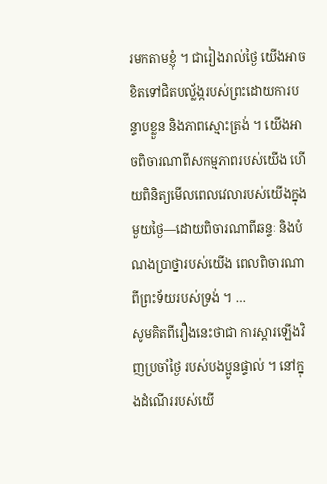រមកតាមខ្ញុំ ។ ជារៀងរាល់ថ្ងៃ យើងអាចខិតទៅជិតបល្ល័ង្ករបស់ព្រះដោយការបន្ទាបខ្លួន និងភាពស្មោះត្រង់ ។ យើងអាចពិចារណាពីសកម្មភាពរបស់យើង ហើយពិនិត្យមើលពេលវេលារបស់យើងក្នុងមួយថ្ងៃ—ដោយពិចារណាពីឆន្ទៈ និងបំណងប្រាថ្នារបស់យើង ពេលពិចារណាពីព្រះទ័យរបស់ទ្រង់ ។ …
សូមគិតពីរឿងនេះថាជា ការស្តារឡើងវិញប្រចាំថ្ងៃ របស់បងប្អូនផ្ទាល់ ។ នៅក្នុងដំណើររបស់យើ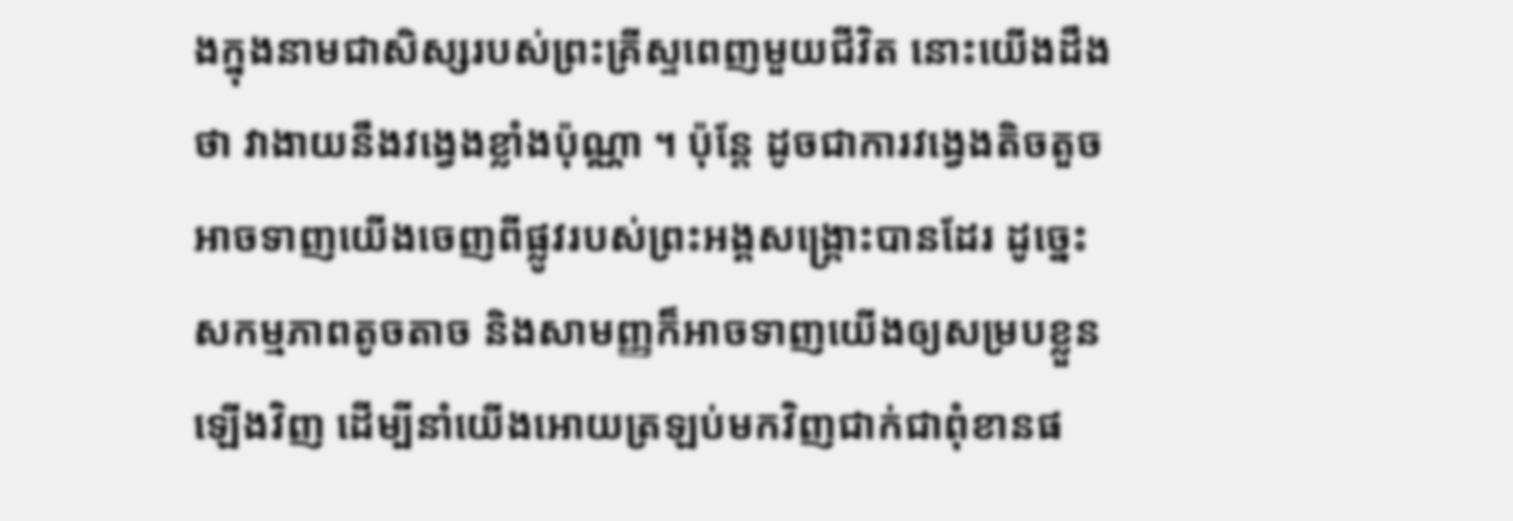ងក្នុងនាមជាសិស្សរបស់ព្រះគ្រីស្ទពេញមួយជីវិត នោះយើងដឹងថា វាងាយនឹងវង្វេងខ្លាំងប៉ុណ្ណា ។ ប៉ុន្តែ ដូចជាការវង្វេងតិចតួចអាចទាញយើងចេញពីផ្លូវរបស់ព្រះអង្គសង្គ្រោះបានដែរ ដូច្នេះសកម្មភាពតូចតាច និងសាមញ្ញក៏អាចទាញយើងឲ្យសម្របខ្លួនឡើងវិញ ដើម្បីនាំយើងអោយត្រឡប់មកវិញជាក់ជាពុំខានផ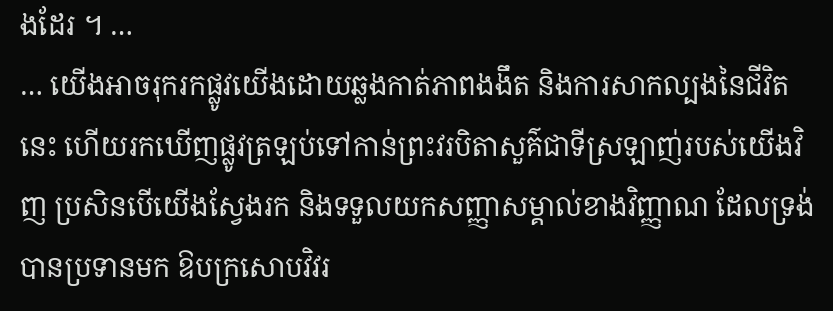ងដែរ ។ …
… យើងអាចរុករកផ្លូវយើងដោយឆ្លងកាត់ភាពងងឹត និងការសាកល្បងនៃជីវិតនេះ ហើយរកឃើញផ្លូវត្រឡប់ទៅកាន់ព្រះវរបិតាសួគ៌ជាទីស្រឡាញ់របស់យើងវិញ ប្រសិនបើយើងស្វែងរក និងទទួលយកសញ្ញាសម្គាល់ខាងវិញ្ញាណ ដែលទ្រង់បានប្រទានមក ឱបក្រសោបវិវរ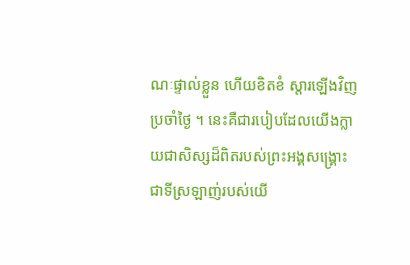ណៈផ្ទាល់ខ្លួន ហើយខិតខំ ស្ដារឡើងវិញប្រចាំថ្ងៃ ។ នេះគឺជារបៀបដែលយើងក្លាយជាសិស្សដ៏ពិតរបស់ព្រះអង្គសង្រ្គោះជាទីស្រឡាញ់របស់យើ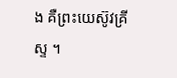ង គឺព្រះយេស៊ូវគ្រីស្ទ ។